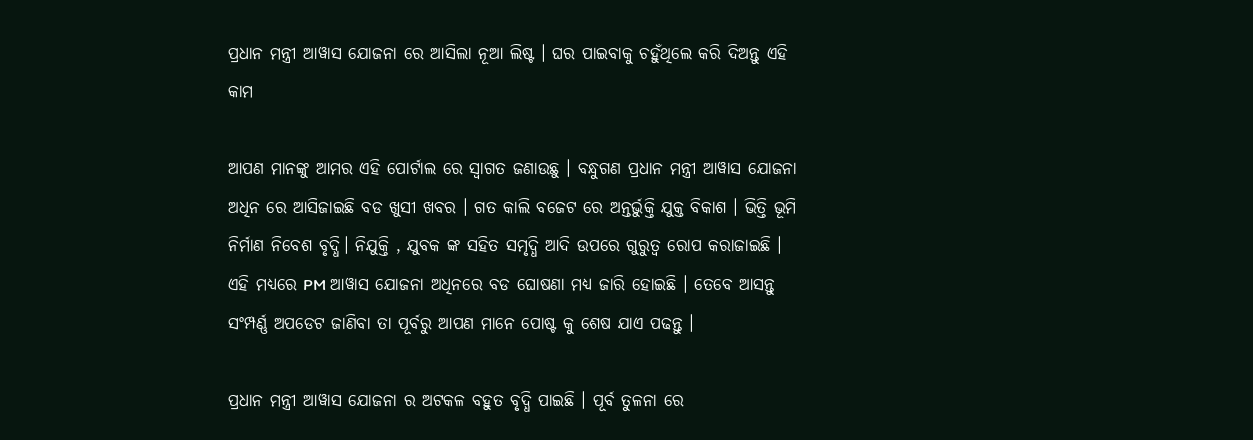ପ୍ରଧାନ ମନ୍ତ୍ରୀ ଆୱାସ ଯୋଜନା ରେ ଆସିଲା ନୂଆ ଲିଷ୍ଟ । ଘର ପାଇବାକୁ ଚହୁଁଥିଲେ କରି ଦିଅନ୍ତୁ ଏହି କାମ

ଆପଣ ମାନଙ୍କୁ ଆମର ଏହି ପୋର୍ଟାଲ ରେ ସ୍ୱାଗତ ଜଣାଉଛୁ । ବନ୍ଧୁଗଣ ପ୍ରଧାନ ମନ୍ତ୍ରୀ ଆୱାସ ଯୋଜନା ଅଧିନ ରେ ଆସିଜାଇଛି ବଡ ଖୁସୀ ଖବର । ଗତ କାଲି ବଜେଟ ରେ ଅନ୍ତର୍ଭୁକ୍ତି ଯୁକ୍ତ ବିକାଶ । ଭିତ୍ତି ଭୂମି ନିର୍ମାଣ ନିବେଶ ବୃଦ୍ଧି। ନିଯୁକ୍ତି , ଯୁବକ ଙ୍କ ସହିତ ସମୃଦ୍ଧି ଆଦି ଉପରେ ଗୁରୁତ୍ୱ ରୋପ କରାଜାଇଛି । ଏହି ମଧ୍ୟରେ PM ଆୱାସ ଯୋଜନା ଅଧିନରେ ବଡ ଘୋଷଣା ମଧ୍ୟ ଜାରି ହୋଇଛି । ତେବେ ଆସନ୍ତୁ ସଂମ୍ପର୍ଣ୍ଣ ଅପଡେଟ ଜାଣିବା ତା ପୂର୍ବରୁ ଆପଣ ମାନେ ପୋଷ୍ଟ କୁ ଶେଷ ଯାଏ ପଢନ୍ତୁ ।

ପ୍ରଧାନ ମନ୍ତ୍ରୀ ଆୱାସ ଯୋଜନା ର ଅଟକଳ ବହୁତ ବୃଦ୍ଧି ପାଇଛି । ପୂର୍ବ ତୁଳନା ରେ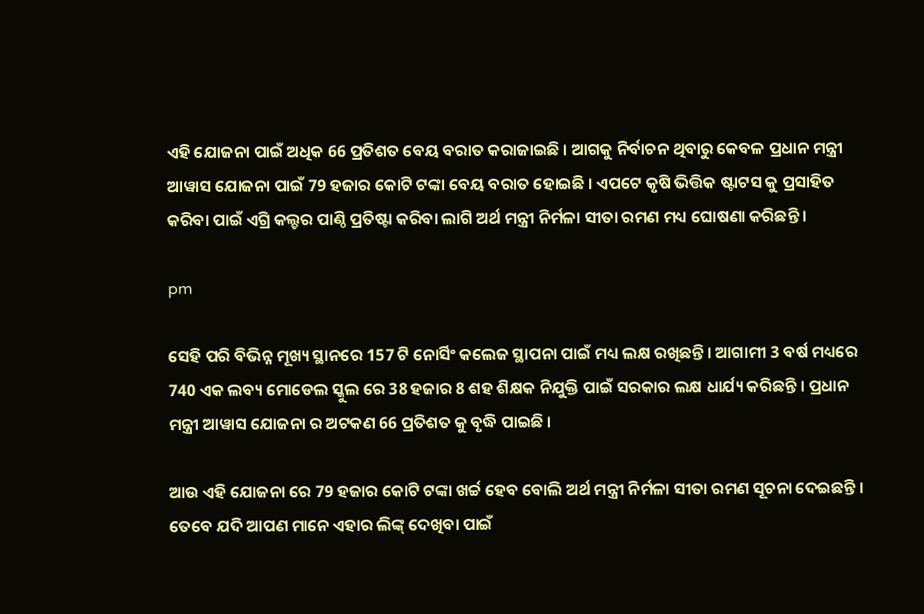ଏହି ଯୋଜନା ପାଇଁ ଅଧିକ 66 ପ୍ରତିଶତ ବେୟ ବରାତ କରାଜାଇଛି । ଆଗକୁ ନିର୍ବାଚନ ଥିବାରୁ କେବଳ ପ୍ରଧାନ ମନ୍ତ୍ରୀ ଆୱାସ ଯୋଜନା ପାଇଁ 79 ହଜାର କୋଟି ଟଙ୍କା ବେୟ ବରାତ ହୋଇଛି । ଏପଟେ କୃଷି ଭିତ୍ତିକ ଷ୍ଟାଟସ କୁ ପ୍ରସାହିତ କରିବା ପାଇଁ ଏଗ୍ରି କଲ୍ଚର ପାଣ୍ଠି ପ୍ରତିଷ୍ଟା କରିବା ଲାଗି ଅର୍ଥ ମନ୍ତ୍ରୀ ନିର୍ମଳା ସୀତା ରମଣ ମଧ୍ୟ ଘୋଷଣା କରିଛନ୍ତି ।

pm

ସେହି ପରି ବିଭିନ୍ନ ମୂଖ୍ୟ ସ୍ଥାନରେ 157 ଟି ନୋର୍ସିଂ କଲେଜ ସ୍ଥାପନା ପାଇଁ ମଧ୍ୟ ଲକ୍ଷ ରଖିଛନ୍ତି । ଆଗାମୀ 3 ବର୍ଷ ମଧ୍ୟରେ 740 ଏକ ଲବ୍ୟ ମୋଡେଲ ସ୍କୁଲ ରେ 38 ହଜାର 8 ଶହ ଶିକ୍ଷକ ନିଯୁକ୍ତି ପାଇଁ ସରକାର ଲକ୍ଷ ଧାର୍ଯ୍ୟ କରିଛନ୍ତି । ପ୍ରଧାନ ମନ୍ତ୍ରୀ ଆୱାସ ଯୋଜନା ର ଅଟକଣ 66 ପ୍ରତିଶତ କୁ ବୃଦ୍ଧି ପାଇଛି ।

ଆଉ ଏହି ଯୋଜନା ରେ 79 ହଜାର କୋଟି ଟଙ୍କା ଖର୍ଚ୍ଚ ହେବ ବୋଲି ଅର୍ଥ ମନ୍ତ୍ରୀ ନିର୍ମଳା ସୀତା ରମଣ ସୂଚନା ଦେଇଛନ୍ତି । ତେବେ ଯଦି ଆପଣ ମାନେ ଏହାର ଲିଙ୍କ୍ ଦେଖିବା ପାଇଁ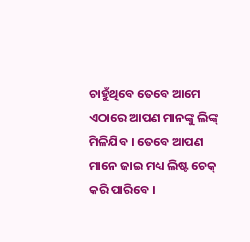ଚାହୁଁଥିବେ ତେବେ ଆମେ ଏଠାରେ ଆପଣ ମାନଙ୍କୁ ଲିଙ୍କ୍ ମିଳିଯିବ । ତେବେ ଆପଣ ମାନେ ଜାଇ ମଧ୍ୟ ଲିଷ୍ଟ ଚେକ୍ କରି ପାରିବେ ।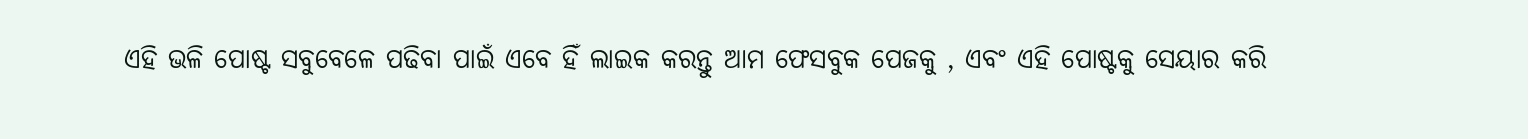ଏହି ଭଳି ପୋଷ୍ଟ ସବୁବେଳେ ପଢିବା ପାଇଁ ଏବେ ହିଁ ଲାଇକ କରନ୍ତୁ ଆମ ଫେସବୁକ ପେଜକୁ , ଏବଂ ଏହି ପୋଷ୍ଟକୁ ସେୟାର କରି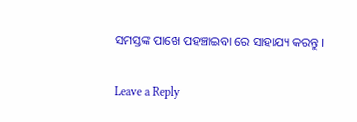ସମସ୍ତଙ୍କ ପାଖେ ପହଞ୍ଚାଇବା ରେ ସାହାଯ୍ୟ କରନ୍ତୁ ।

Leave a Reply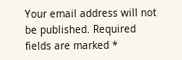Your email address will not be published. Required fields are marked *